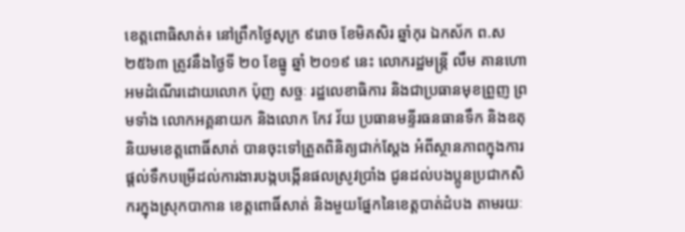ខេត្តពោធិសាត់៖ នៅព្រឹកថ្ងៃសុក្រ ៩រោច ខែមិគសិរ ឆ្នាំកុរ ឯកស័ក ព.ស ២៥៦៣ ត្រូវនឹងថ្ងៃទី ២០ ខែធ្នូ ឆ្នាំ ២០១៩ នេះ លោករដ្ឋមន្ត្រី លឹម គានហោ អមដំណើរដោយលោក ប៉ុញ សច្ចៈ រដ្ឋលេខាធិការ និងជាប្រធានមុខព្រួញ ព្រមទាំង លោកអគ្គនាយក និងលោក កែវ វ័យ ប្រធានមន្ទីរធនធានទឹក និងឧតុនិយមខេត្តពោធិ៍សាត់ បានចុះទៅត្រួតពិនិត្យជាក់ស្តែង អំពីស្ថានភាពក្នុងការផ្តល់ទឹកបម្រើដល់ការងារបង្កបង្កើនផលស្រូវប្រាំង ជូនដល់បងប្អូនប្រជាកសិករក្នុងស្រុកបាកាន ខេត្តពោធិ៍សាត់ និងមួយផ្នែកនៃខេត្តបាត់ដំបង តាមរយៈ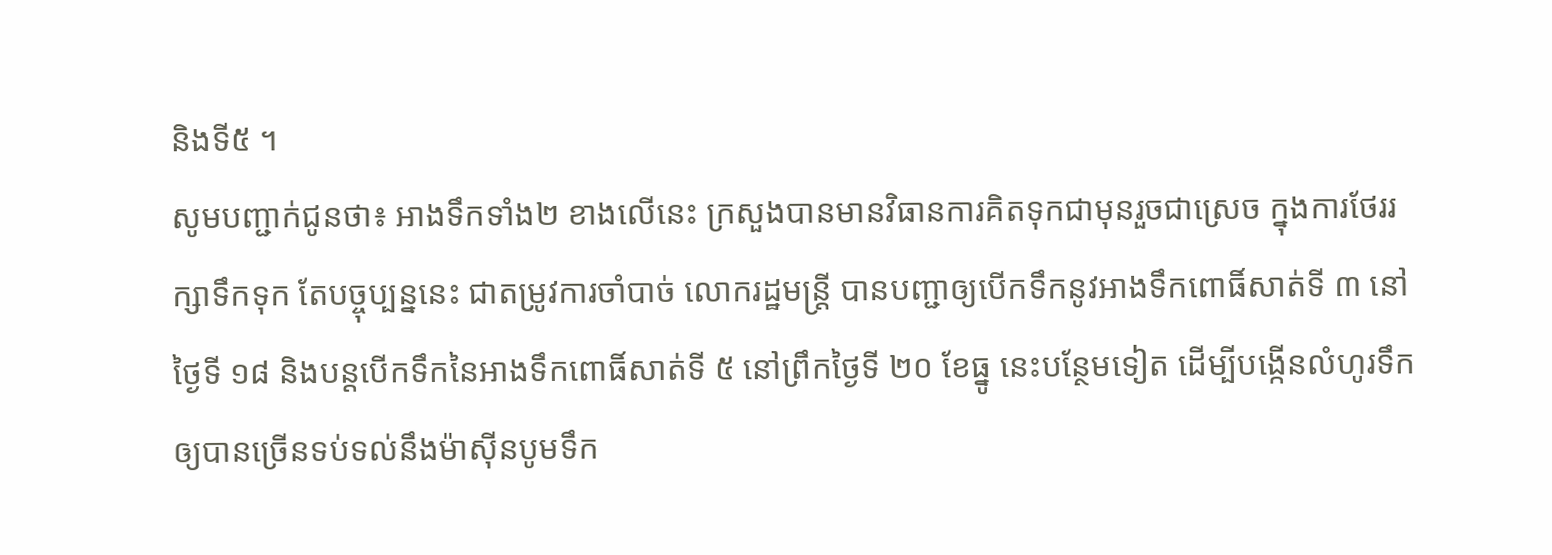និងទី៥ ។
សូមបញ្ជាក់ជូនថា៖ អាងទឹកទាំង២ ខាងលើនេះ ក្រសួងបានមានវិធានការគិតទុកជាមុនរួចជាស្រេច ក្នុងការថែររក្សាទឹកទុក តែបច្ចុប្បន្ននេះ ជាតម្រូវការចាំបាច់ លោករដ្ឋមន្ត្រី បានបញ្ជាឲ្យបើកទឹកនូវអាងទឹកពោធិ៍សាត់ទី ៣ នៅថ្ងៃទី ១៨ និងបន្តបើកទឹកនៃអាងទឹកពោធិ៍សាត់ទី ៥ នៅព្រឹកថ្ងៃទី ២០ ខែធ្នូ នេះបន្ថែមទៀត ដើម្បីបង្កើនលំហូរទឹកឲ្យបានច្រើនទប់ទល់នឹងម៉ាស៊ីនបូមទឹក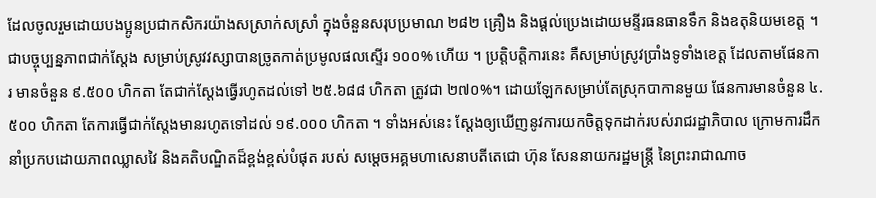ដែលចូលរួមដោយបងប្អូនប្រជាកសិករយ៉ាងសស្រាក់សស្រាំ ក្នុងចំនួនសរុបប្រមាណ ២៨២ គ្រឿង និងផ្តល់ប្រេងដោយមន្ទីរធនធានទឹក និងឧតុនិយមខេត្ត ។ ជាបច្ចុប្បន្នភាពជាក់ស្តែង សម្រាប់ស្រូវវស្សាបានច្រូតកាត់ប្រមូលផលស្ទើរ ១០០% ហើយ ។ ប្រត្តិបត្តិការនេះ គឺសម្រាប់ស្រូវប្រាំងទូទាំងខេត្ត ដែលតាមផែនការ មានចំនួន ៩.៥០០ ហិកតា តែជាក់ស្តែងធ្វើរហូតដល់ទៅ ២៥.៦៨៨ ហិកតា ត្រូវជា ២៧០%។ ដោយឡែកសម្រាប់តែស្រុកបាកានមួយ ផែនការមានចំនួន ៤.៥០០ ហិកតា តែការធ្វើជាក់ស្តែងមានរហូតទៅដល់ ១៩.០០០ ហិកតា ។ ទាំងអស់នេះ ស្តែងឲ្យឃើញនូវការយកចិត្តទុកដាក់របស់រាជរដ្ឋាភិបាល ក្រោមការដឹកនាំប្រកបដោយភាពឈ្លាសវៃ និងគតិបណ្ឌិតដ៏ខ្ពង់ខ្ពស់បំផុត របស់ សម្តេចអគ្គមហាសេនាបតីតេជោ ហ៊ុន សែននាយករដ្ឋមន្រ្តី នៃព្រះរាជាណាច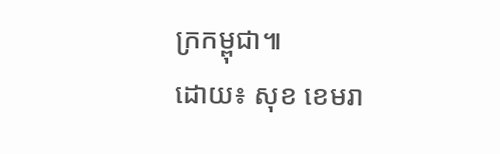ក្រកម្ពុជា៕
ដោយ៖ សុខ ខេមរា